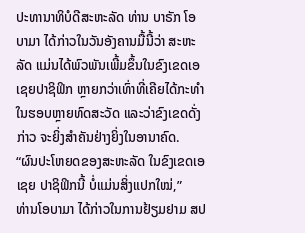ປະທານາທິບໍດີສະຫະລັດ ທ່ານ ບາຣັກ ໂອບາມາ ໄດ້ກ່າວໃນວັນອັງຄານມື້ນີ້ວ່າ ສະຫະ ລັດ ແມ່ນໄດ້ພົວພັນເພີ້ມຂຶ້ນໃນຂົງເຂດເອເຊຍປາຊິຟິກ ຫຼາຍກວ່າເທົ່າທີ່ເຄີຍໄດ້ກະທຳໃນຮອບຫຼາຍທົດສະວັດ ແລະວ່າຂົງເຂດດັ່ງກ່າວ ຈະຍິ່ງສຳຄັນຢ່າງຍິ່ງໃນອານາຄົດ.
“ຜົນປະໂຫຍດຂອງສະຫະລັດ ໃນຂົງເຂດເອເຊຍ ປາຊິຟິກນີ້ ບໍ່ແມ່ນສິ່ງແປກໃໝ່,”
ທ່ານໂອບາມາ ໄດ້ກ່າວໃນການຢ້ຽມຢາມ ສປ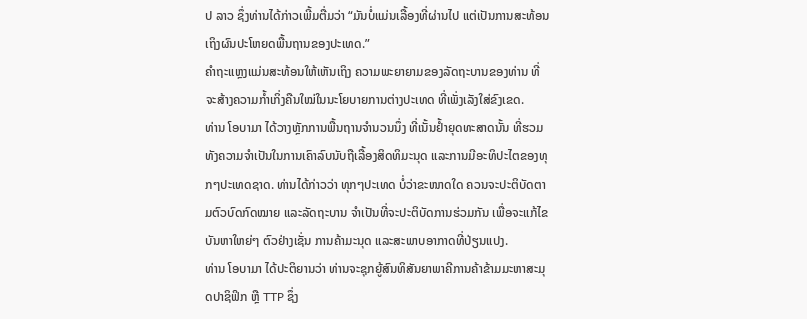ປ ລາວ ຊຶ່ງທ່ານໄດ້ກ່າວເພີ້ມຕື່ມວ່າ “ມັນບໍ່ແມ່ນເລື້ອງທີ່ຜ່ານໄປ ແຕ່ເປັນການສະທ້ອນເຖິງຜົນປະໂຫຍດພື້ນຖານຂອງປະເທດ.”
ຄຳຖະແຫຼງແມ່ນສະທ້ອນໃຫ້ເຫັນເຖິງ ຄວາມພະຍາຍາມຂອງລັດຖະບານຂອງທ່ານ ທີ່ຈະສ້າງຄວາມກ້ຳເກິ່ງຄືນໃໝ່ໃນນະໂຍບາຍການຕ່າງປະເທດ ທີ່ເພັ່ງເລັງໃສ່ຂົງເຂດ.
ທ່ານ ໂອບາມາ ໄດ້ວາງຫຼັກການພື້ນຖານຈຳນວນນຶ່ງ ທີ່ເນັ້ນຢ້ຳຍຸດທະສາດນັ້ນ ທີ່ຮວມທັງຄວາມຈຳເປັນໃນການເຄົາລົບນັບຖືເລື້ອງສິດທິມະນຸດ ແລະການມີອະທິປະໄຕຂອງທຸກໆປະເທດຊາດ. ທ່ານໄດ້ກ່າວວ່າ ທຸກໆປະເທດ ບໍ່ວ່າຂະໜາດໃດ ຄວນຈະປະຕິບັດຕາມຕົວບົດກົດໝາຍ ແລະລັດຖະບານ ຈຳເປັນທີ່ຈະປະຕິບັດການຮ່ວມກັນ ເພື່ອຈະແກ້ໄຂບັນຫາໃຫຍ່ໆ ຕົວຢ່າງເຊັ່ນ ການຄ້າມະນຸດ ແລະສະພາບອາກາດທີ່ປ່ຽນແປງ.
ທ່ານ ໂອບາມາ ໄດ້ປະຕິຍານວ່າ ທ່ານຈະຊຸກຍູ້ສົນທິສັນຍາພາຄີການຄ້າຂ້າມມະຫາສະມຸດປາຊິຟິກ ຫຼື TTP ຊຶ່ງ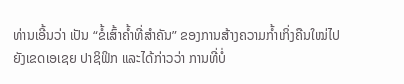ທ່ານເອີ້ນວ່າ ເປັນ “ຂໍ້ເສົ້າຄ້ຳທີ່ສຳຄັນ” ຂອງການສ້າງຄວາມກ້ຳເກິ່ງຄືນໃໝ່ໄປຍັງເຂດເອເຊຍ ປາຊິຟິກ ແລະໄດ້ກ່າວວ່າ ການທີ່ບໍ່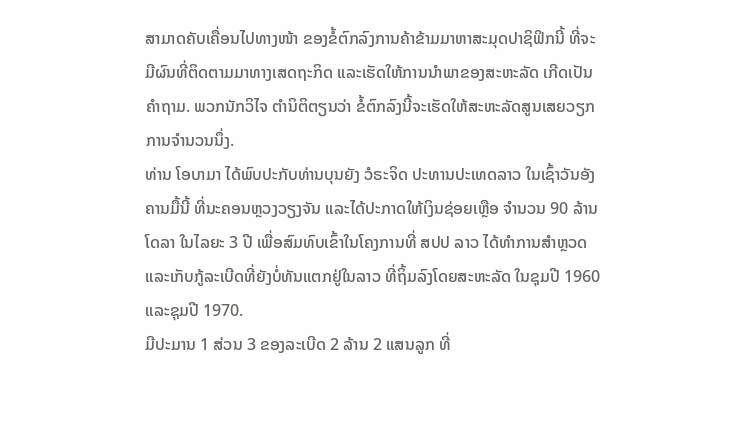ສາມາດຄັບເຄື່ອນໄປທາງໜ້າ ຂອງຂໍ້ຕົກລົງການຄ້າຂ້າມມາຫາສະມຸດປາຊິຟິກນີ້ ທີ່ຈະມີຜົນທີ່ຕິດຕາມມາທາງເສດຖະກິດ ແລະເຮັດໃຫ້ການນຳພາຂອງສະຫະລັດ ເກີດເປັນຄຳຖາມ. ພວກນັກວິໄຈ ຕຳນິຕິຕຽນວ່າ ຂໍ້ຕົກລົງນີ້ຈະເຮັດໃຫ້ສະຫະລັດສູນເສຍວຽກການຈຳນວນນຶ່ງ.
ທ່ານ ໂອບາມາ ໄດ້ພົບປະກັບທ່ານບຸນຍັງ ວໍຣະຈິດ ປະທານປະເທດລາວ ໃນເຊົ້າວັນອັງຄານມື້ນີ້ ທີ່ນະຄອນຫຼວງວຽງຈັນ ແລະໄດ້ປະກາດໃຫ້ເງິນຊ່ອຍເຫຼືອ ຈຳນວນ 90 ລ້ານໂດລາ ໃນໄລຍະ 3 ປີ ເພື່ອສົມທົບເຂົ້າໃນໂຄງການທີ່ ສປປ ລາວ ໄດ້ທຳການສຳຫຼວດ ແລະເກັບກູ້ລະເບີດທີ່ຍັງບໍ່ທັນແຕກຢູ່ໃນລາວ ທີ່ຖິ້ມລົງໂດຍສະຫະລັດ ໃນຊຸມປີ 1960 ແລະຊຸມປີ 1970.
ມີປະມານ 1 ສ່ວນ 3 ຂອງລະເບີດ 2 ລ້ານ 2 ແສນລູກ ທີ່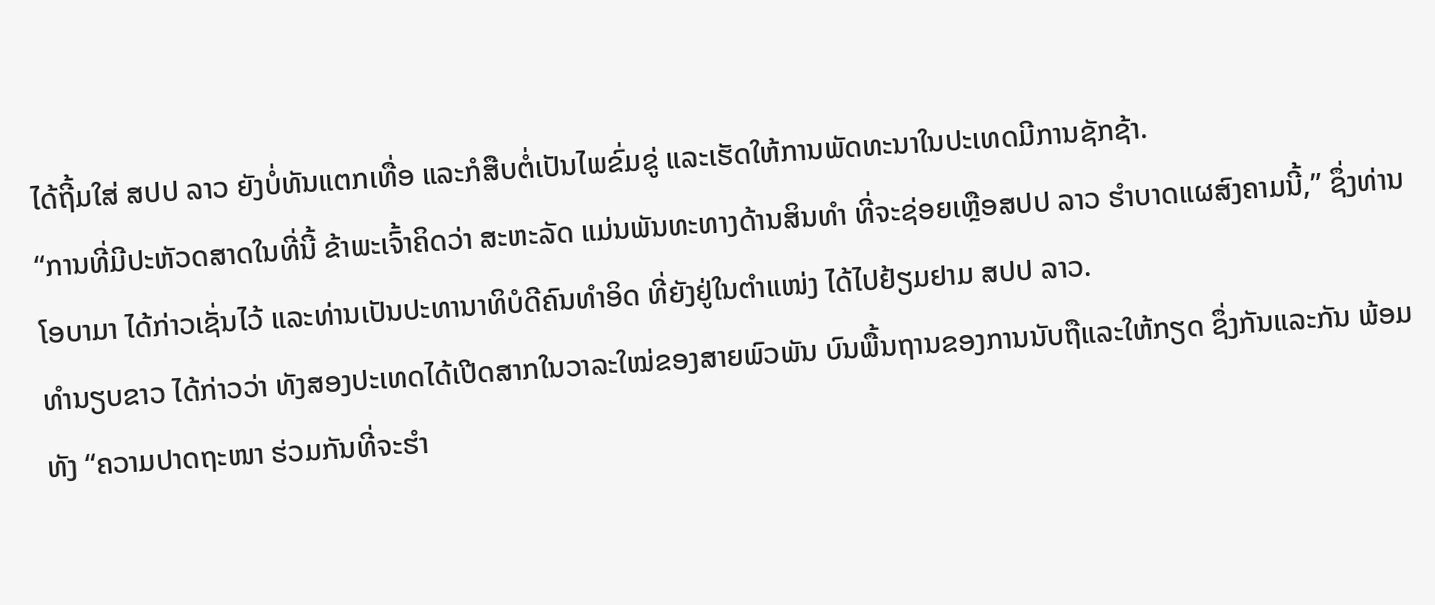ໄດ້ຖີ້ມໃສ່ ສປປ ລາວ ຍັງບໍ່ທັນແຕກເທື່ອ ແລະກໍສືບຕໍ່ເປັນໄພຂົ່ມຂູ່ ແລະເຮັດໃຫ້ການພັດທະນາໃນປະເທດມີການຊັກຊ້າ.
“ການທີ່ມີປະຫັວດສາດໃນທີ່ນີ້ ຂ້າພະເຈົ້າຄິດວ່າ ສະຫະລັດ ແມ່ນພັນທະທາງດ້ານສິນທຳ ທີ່ຈະຊ່ອຍເຫຼືອສປປ ລາວ ຮຳບາດແຜສົງຄາມນີ້,” ຊຶ່ງທ່ານໂອບາມາ ໄດ້ກ່າວເຊັ່ນໄວ້ ແລະທ່ານເປັນປະທານາທິບໍດີຄົນທຳອິດ ທີ່ຍັງຢູ່ໃນຕຳແໜ່ງ ໄດ້ໄປຢ້ຽມຢາມ ສປປ ລາວ.
ທຳນຽບຂາວ ໄດ້ກ່າວວ່າ ທັງສອງປະເທດໄດ້ເປີດສາກໃນວາລະໃໝ່ຂອງສາຍພົວພັນ ບົນພື້ນຖານຂອງການນັບຖືແລະໃຫ້ກຽດ ຊຶ່ງກັນແລະກັນ ພ້ອມທັງ “ຄວາມປາດຖະໜາ ຮ່ວມກັນທີ່ຈະຮຳ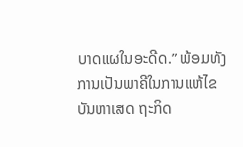ບາດແຜໃນອະດີດ.” ພ້ອມທັງ ການເປັນພາຄີໃນການແຫ້ໄຂບັນຫາເສດ ຖະກິດ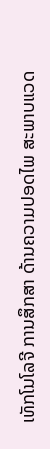ເທັກໂນໂລຈີ ການສຶກສາ ດ້ານຄວາມປອດໄພ ສະພາບແວດ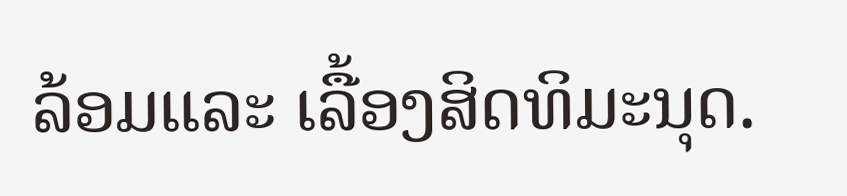ລ້ອມແລະ ເລື້ອງສິດທິມະນຸດ.